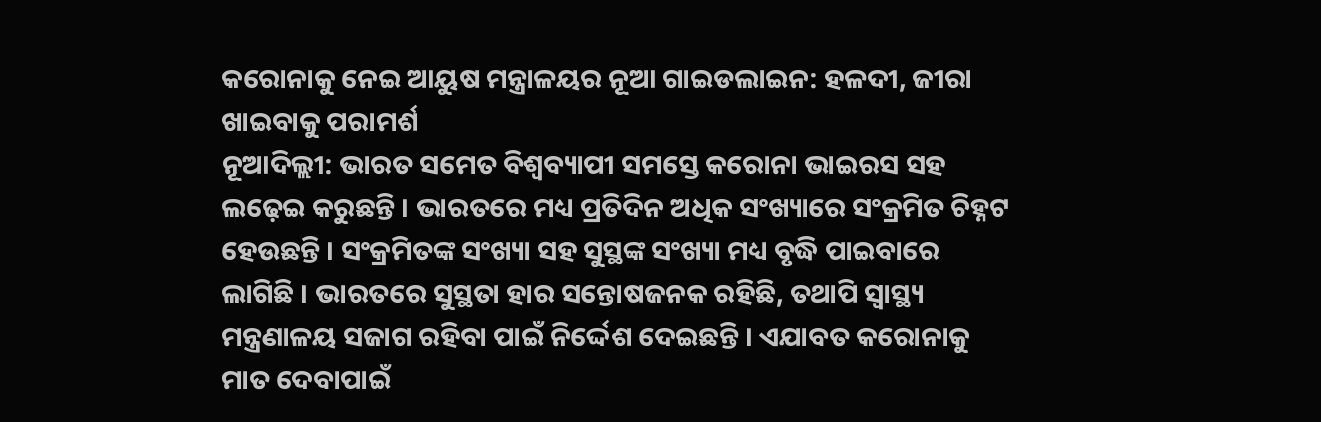କରୋନାକୁ ନେଇ ଆୟୁଷ ମନ୍ତ୍ରାଳୟର ନୂଆ ଗାଇଡଲାଇନ: ହଳଦୀ, ଜୀରା ଖାଇବାକୁ ପରାମର୍ଶ
ନୂଆଦିଲ୍ଲୀ: ଭାରତ ସମେତ ବିଶ୍ୱବ୍ୟାପୀ ସମସ୍ତେ କରୋନା ଭାଇରସ ସହ ଲଢ଼େଇ କରୁଛନ୍ତି । ଭାରତରେ ମଧ୍ୟ ପ୍ରତିଦିନ ଅଧିକ ସଂଖ୍ୟାରେ ସଂକ୍ରମିତ ଚିହ୍ନଟ ହେଉଛନ୍ତି । ସଂକ୍ରମିତଙ୍କ ସଂଖ୍ୟା ସହ ସୁସ୍ଥଙ୍କ ସଂଖ୍ୟା ମଧ୍ୟ ବୃଦ୍ଧି ପାଇବାରେ ଲାଗିଛି । ଭାରତରେ ସୁସ୍ଥତା ହାର ସନ୍ତୋଷଜନକ ରହିଛି, ତଥାପି ସ୍ୱାସ୍ଥ୍ୟ ମନ୍ତ୍ରଣାଳୟ ସଜାଗ ରହିବା ପାଇଁ ନିର୍ଦ୍ଦେଶ ଦେଇଛନ୍ତି । ଏଯାବତ କରୋନାକୁ ମାତ ଦେବାପାଇଁ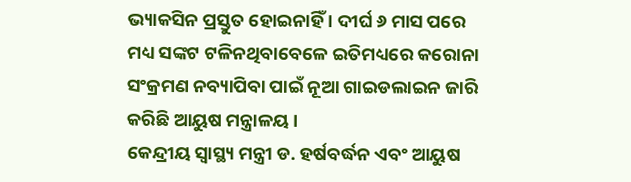ଭ୍ୟାକସିନ ପ୍ରସ୍ତୁତ ହୋଇନାହିଁ । ଦୀର୍ଘ ୬ ମାସ ପରେ ମଧ୍ୟ ସଙ୍କଟ ଟଳିନଥିବାବେଳେ ଇତିମଧ୍ୟରେ କରୋନା ସଂକ୍ରମଣ ନବ୍ୟାପିବା ପାଇଁ ନୂଆ ଗାଇଡଲାଇନ ଜାରି କରିଛି ଆୟୁଷ ମନ୍ତ୍ରାଳୟ ।
କେନ୍ଦ୍ରୀୟ ସ୍ୱାସ୍ଥ୍ୟ ମନ୍ତ୍ରୀ ଡ. ହର୍ଷବର୍ଦ୍ଧନ ଏବଂ ଆୟୁଷ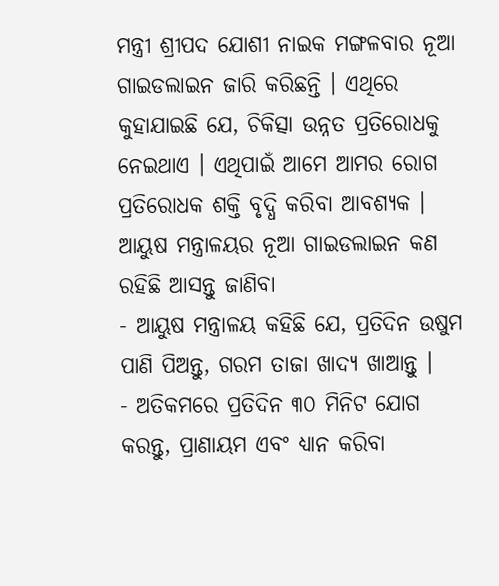ମନ୍ତ୍ରୀ ଶ୍ରୀପଦ ଯୋଶୀ ନାଇକ ମଙ୍ଗଳବାର ନୂଆ ଗାଇଡଲାଇନ ଜାରି କରିଛନ୍ତି । ଏଥିରେ କୁହାଯାଇଛି ଯେ, ଚିକିତ୍ସା ଉନ୍ନତ ପ୍ରତିରୋଧକୁ ନେଇଥାଏ । ଏଥିପାଇଁ ଆମେ ଆମର ରୋଗ ପ୍ରତିରୋଧକ ଶକ୍ତି ବୃଦ୍ଧି କରିବା ଆବଶ୍ୟକ ।
ଆୟୁଷ ମନ୍ତ୍ରାଳୟର ନୂଆ ଗାଇଡଲାଇନ କଣ ରହିଛି ଆସନ୍ତୁ ଜାଣିବା
- ଆୟୁଷ ମନ୍ତ୍ରାଳୟ କହିଛି ଯେ, ପ୍ରତିଦିନ ଉଷୁମ ପାଣି ପିଅନ୍ତୁ, ଗରମ ତାଜା ଖାଦ୍ୟ ଖାଆନ୍ତୁ ।
- ଅତିକମରେ ପ୍ରତିଦିନ ୩୦ ମିନିଟ ଯୋଗ କରନ୍ତୁ, ପ୍ରାଣାୟମ ଏବଂ ଧ୍ୟାନ କରିବା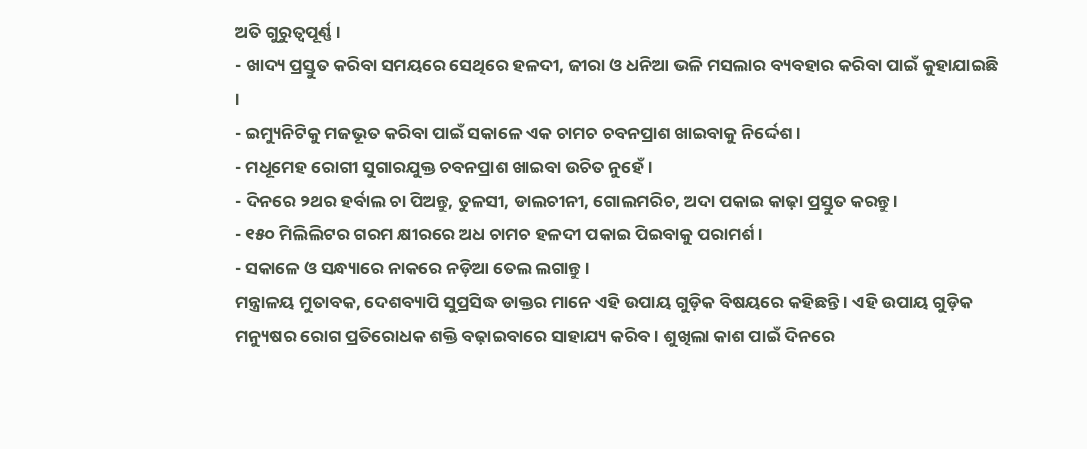ଅତି ଗୁରୁତ୍ୱପୂର୍ଣ୍ଣ ।
- ଖାଦ୍ୟ ପ୍ରସ୍ତୁତ କରିବା ସମୟରେ ସେଥିରେ ହଳଦୀ, ଜୀରା ଓ ଧନିଆ ଭଳି ମସଲାର ବ୍ୟବହାର କରିବା ପାଇଁ କୁହାଯାଇଛି ।
- ଇମ୍ୟୁନିଟିକୁ ମଜଭୂତ କରିବା ପାଇଁ ସକାଳେ ଏକ ଚାମଚ ଚବନପ୍ରାଶ ଖାଇବାକୁ ନିର୍ଦ୍ଦେଶ ।
- ମଧୂମେହ ରୋଗୀ ସୁଗାରଯୁକ୍ତ ଚବନପ୍ରାଶ ଖାଇବା ଉଚିତ ନୁହେଁ ।
- ଦିନରେ ୨ଥର ହର୍ବାଲ ଚା ପିଅନ୍ତୁ, ତୁଳସୀ, ଡାଲଚୀନୀ, ଗୋଲମରିଚ, ଅଦା ପକାଇ କାଢ଼ା ପ୍ରସ୍ତୁତ କରନ୍ତୁ ।
- ୧୫୦ ମିଲିଲିଟର ଗରମ କ୍ଷୀରରେ ଅଧ ଚାମଚ ହଳଦୀ ପକାଇ ପିଇବାକୁ ପରାମର୍ଶ ।
- ସକାଳେ ଓ ସନ୍ଧ୍ୟାରେ ନାକରେ ନଡ଼ିଆ ତେଲ ଲଗାନ୍ତୁ ।
ମନ୍ତ୍ରାଳୟ ମୁତାବକ, ଦେଶବ୍ୟାପି ସୁପ୍ରସିଦ୍ଧ ଡାକ୍ତର ମାନେ ଏହି ଉପାୟ ଗୁଡ଼ିକ ବିଷୟରେ କହିଛନ୍ତି । ଏହି ଉପାୟ ଗୁଡ଼ିକ ମନ୍ୟୁଷର ରୋଗ ପ୍ରତିରୋଧକ ଶକ୍ତି ବଢ଼ାଇବାରେ ସାହାଯ୍ୟ କରିବ । ଶୁଖିଲା କାଶ ପାଇଁ ଦିନରେ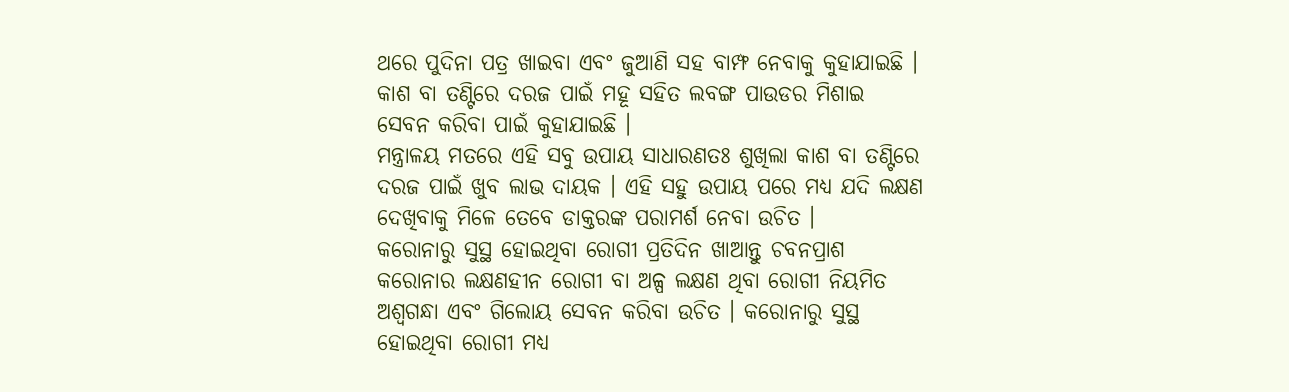ଥରେ ପୁଦିନା ପତ୍ର ଖାଇବା ଏବଂ ଜୁଆଣି ସହ ବାମ୍ଫ ନେବାକୁ କୁହାଯାଇଛି । କାଶ ବା ତଣ୍ଟିରେ ଦରଜ ପାଇଁ ମହୂ ସହିତ ଲବଙ୍ଗ ପାଉଡର ମିଶାଇ ସେବନ କରିବା ପାଇଁ କୁହାଯାଇଛି ।
ମନ୍ତ୍ରାଳୟ ମତରେ ଏହି ସବୁ ଉପାୟ ସାଧାରଣତଃ ଶୁଖିଲା କାଶ ବା ତଣ୍ଟିରେ ଦରଜ ପାଇଁ ଖୁବ ଲାଭ ଦାୟକ । ଏହି ସହୁ ଉପାୟ ପରେ ମଧ୍ୟ ଯଦି ଲକ୍ଷଣ ଦେଖିବାକୁ ମିଳେ ତେବେ ଡାକ୍ତରଙ୍କ ପରାମର୍ଶ ନେବା ଉଚିତ ।
କରୋନାରୁ ସୁସ୍ଥ ହୋଇଥିବା ରୋଗୀ ପ୍ରତିଦିନ ଖାଆନ୍ତୁ ଚବନପ୍ରାଶ
କରୋନାର ଲକ୍ଷଣହୀନ ରୋଗୀ ବା ଅଳ୍ପ ଲକ୍ଷଣ ଥିବା ରୋଗୀ ନିୟମିତ ଅଶ୍ୱଗନ୍ଧା ଏବଂ ଗିଲୋୟ ସେବନ କରିବା ଉଚିତ । କରୋନାରୁ ସୁସ୍ଥ ହୋଇଥିବା ରୋଗୀ ମଧ୍ୟ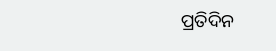ପ୍ରତିଦିନ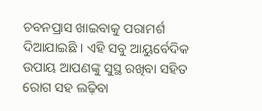ଚବନପ୍ରାସ ଖାଇବାକୁ ପରାମର୍ଶ ଦିଆଯାଇଛି । ଏହି ସବୁ ଆୟୁର୍ବେଦିକ ଉପାୟ ଆପଣଙ୍କୁ ସୁସ୍ଥ ରଖିବା ସହିତ ରୋଗ ସହ ଲଢ଼ିବା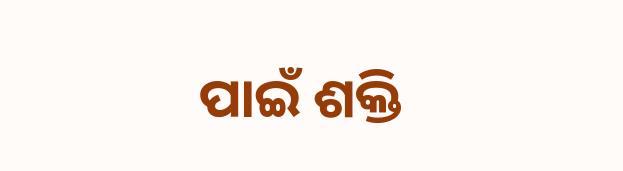ପାଇଁ ଶକ୍ତି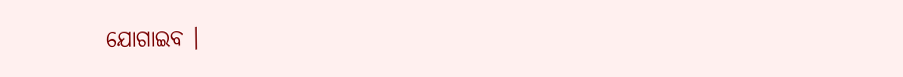ଯୋଗାଇବ ।